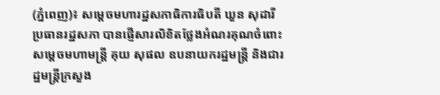(ភ្នំពេញ)៖ សម្តេចមហារដ្ឋសភាធិការធិបតី ឃួន សុដារី ប្រធានរដ្ឋសភា បានផ្ញើសារលិខិតថ្លែងអំណរគុណចំពោះ សម្តេចមហាមន្ត្រី គុយ សុផល ឧបនាយករដ្ឋមន្ត្រី និងជារដ្ឋមន្ត្រីក្រសួង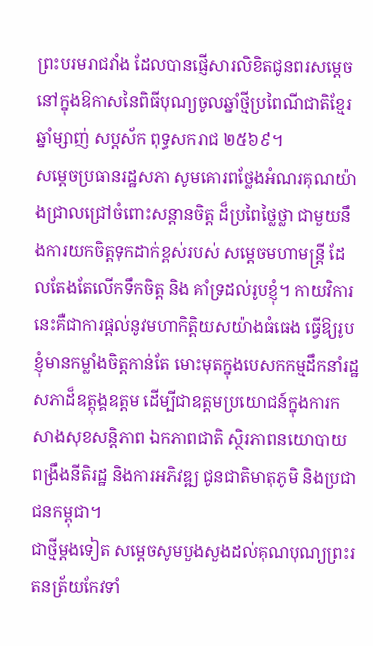ព្រះបរមរាជវាំង ដែលបានផ្ញើសារលិខិតជូនពរសម្តេច នៅក្នុងឱកាសនៃពិធីបុណ្យចូលឆ្នាំថ្មីប្រពៃណីជាតិខ្មែរ ឆ្នាំម្សាញ់ សប្តស័ក ពុទ្ធសករាជ ២៥៦៩។
សម្តេចប្រធានរដ្ឋសភា សូមគោរពថ្លែងអំណរគុណយ៉ាងជ្រាលជ្រៅចំពោះសន្តានចិត្ត ដ៏ប្រពៃថ្លៃថ្លា ជាមួយនឹងការយកចិត្តទុកដាក់ខ្ពស់របស់ សម្តេចមហាមន្ត្រី ដែលតែងតែលើកទឹកចិត្ត និង គាំទ្រដល់រូបខ្ញុំ។ កាយវិការនេះគឺជាការផ្តល់នូវមហាកិត្តិយសយ៉ាងធំធេង ធ្វើឱ្យរូបខ្ញុំមានកម្លាំងចិត្តកាន់តែ មោះមុតក្នុងបេសកកម្មដឹកនាំរដ្ឋសភាដ៏ឧត្តុង្គឧត្តម ដើម្បីជាឧត្តមប្រយោជន៍ក្នុងការកសាងសុខសន្តិភាព ឯកភាពជាតិ ស្ថិរភាពនយោបាយ ពង្រឹងនីតិរដ្ឋ និងការអភិវឌ្ឍ ជូនជាតិមាតុភូមិ និងប្រជាជនកម្ពុជា។
ជាថ្មីម្តងទៀត សម្តេចសូមបួងសួងដល់គុណបុណ្យព្រះរតនត្រ័យកែវទាំ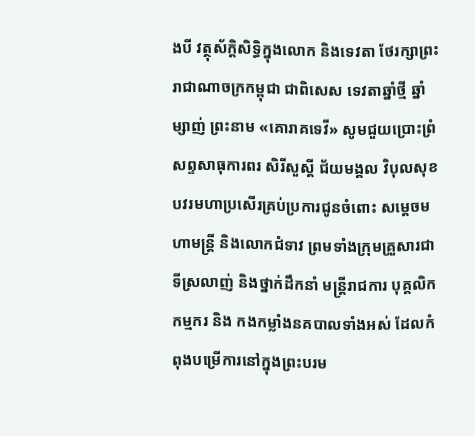ងបី វត្ថុស័ក្តិសិទ្ធិក្នុងលោក និងទេវតា ថែរក្សាព្រះរាជាណាចក្រកម្ពុជា ជាពិសេស ទេវតាឆ្នាំថ្មី ឆ្នាំម្សាញ់ ព្រះនាម «គោរាគទេវី» សូមជួយប្រោះព្រំ សព្ទសាធុការពរ សិរីសួស្តី ជ័យមង្គល វិបុលសុខ បវរមហាប្រសើរគ្រប់ប្រការជូនចំពោះ សម្តេចមហាមន្ត្រី និងលោកជំទាវ ព្រមទាំងក្រុមគ្រួសារជាទីស្រលាញ់ និងថ្នាក់ដឹកនាំ មន្ត្រីរាជការ បុគ្គលិក កម្មករ និង កងកម្លាំងនគបាលទាំងអស់ ដែលកំពុងបម្រើការនៅក្នុងព្រះបរម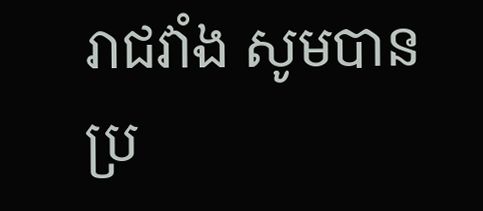រាជវាំង សូមបានប្រ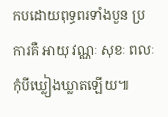កបដោយពុទ្ធពរទាំងបួន ប្រការគឺ អាយុ វណ្ណៈ សុខៈ ពលៈ កុំបីឃ្លៀងឃ្លាតឡើយ៕